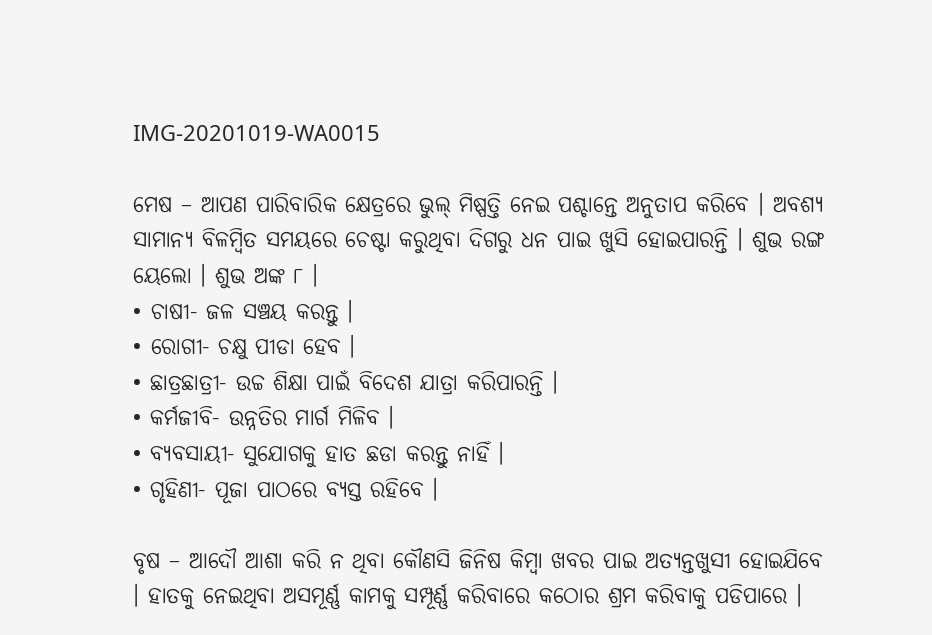IMG-20201019-WA0015

ମେଷ – ଆପଣ ପାରିବାରିକ କ୍ଷେତ୍ରରେ ଭୁଲ୍ ମିଷ୍ପତ୍ତି ନେଇ ପଶ୍ଚାନ୍ତେ ଅନୁତାପ କରିବେ । ଅବଶ୍ୟ ସାମାନ୍ୟ ବିଳମ୍ବିତ ସମୟରେ ଚେଷ୍ଟା କରୁଥିବା ଦିଗରୁ ଧନ ପାଇ ଖୁସି ହୋଇପାରନ୍ତି । ଶୁଭ ରଙ୍ଗ ୟେଲୋ । ଶୁଭ ଅଙ୍କ ୮ ।
• ଚାଷୀ- ଜଳ ସଞ୍ଚୟ କରନ୍ତୁ ।
• ରୋଗୀ- ଚକ୍ଷୁ ପୀଡା ହେବ ।
• ଛାତ୍ରଛାତ୍ରୀ- ଉଚ୍ଚ ଶିକ୍ଷା ପାଇଁ ବିଦେଶ ଯାତ୍ରା କରିପାରନ୍ତି ।
• କର୍ମଜୀବି- ଉନ୍ନତିର ମାର୍ଗ ମିଳିବ ।
• ବ୍ୟବସାୟୀ- ସୁଯୋଗକୁ ହାତ ଛଡା କରନ୍ତୁ ନାହିଁ ।
• ଗୃହିଣୀ- ପୂଜା ପାଠରେ ବ୍ୟସ୍ତ ରହିବେ ।

ବୃଷ – ଆଦୌ ଆଶା କରି ନ ଥିବା କୌଣସି ଜିନିଷ କିମ୍ବା ଖବର ପାଇ ଅତ୍ୟନ୍ତଖୁସୀ ହୋଇଯିବେ । ହାତକୁ ନେଇଥିବା ଅସମୂର୍ଣ୍ଣ କାମକୁ ସମ୍ପୂର୍ଣ୍ଣ କରିବାରେ କଠୋର ଶ୍ରମ କରିବାକୁ ପଡିପାରେ ।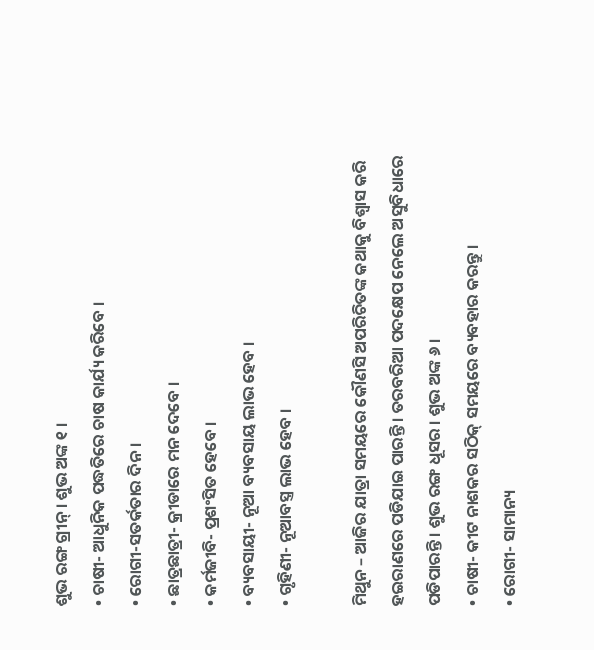ଶୁଭ ରଙ୍ଗ ଗ୍ରୀନ୍ । ଶୁଭ ଅଙ୍କ ୧ ।
• ଚାଷୀ- ଆଧୁନିକ ପଦ୍ଧତିରେ ଚାଷ କାର୍ଯ୍ୟ କରିବେ ।
• ରୋଗୀ-ସତର୍କତାର ଦିନ ।
• ଛାତ୍ରଛାତ୍ରୀ- କ୍ରୀଡାରେ ମନ ଦେବେ ।
• କର୍ମଜୀବି- ପ୍ରଶଂସିତ ହେବେ ।
• ବ୍ୟବସାୟୀ- ନୂଆ ବ୍ୟବସାୟ ଲାଭ ହେବ ।
• ଗୃହିଣୀ- ନୂଆବସ୍ତ୍ର ଲାଭ ହେବ ।

ମିଥୁନ – ଆଜିର ଯାତ୍ରା ସମୟରେ କୌଣସି ଅପରିଚିତଙ୍କ କଥାକୁ ବିଶ୍ୱାସ କରି ହଇରାଣରେ ପଡିଯାଇ ପାରନ୍ତି । ତରବରିଆ ପଦକ୍ଷେପ ନେଲେ ଅସୁବିଧାରେ ପଡିପାରନ୍ତି । ଶୁଭ ରଙ୍ଗ ଧୂସର । ଶୁଭ ଅଙ୍କ ୬ ।
• ଚାଷୀ- କୀଟ ନାଶକର ସଠିକ୍ ସମୟରେ ବ୍ୟବହାର କରନ୍ତୁ ।
• ରୋଗୀ- ସାମାନ୍ୟ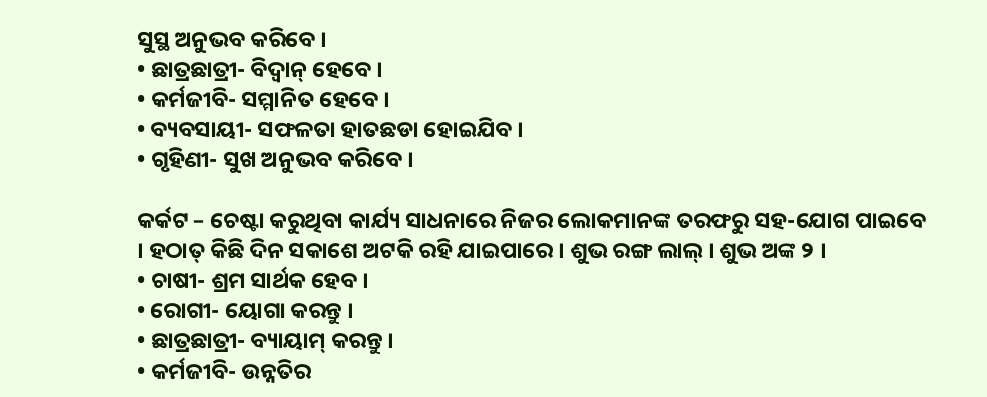ସୁସ୍ଥ ଅନୁଭବ କରିବେ ।
• ଛାତ୍ରଛାତ୍ରୀ- ବିଦ୍ୱାନ୍ ହେବେ ।
• କର୍ମଜୀବି- ସମ୍ମାନିତ ହେବେ ।
• ବ୍ୟବସାୟୀ- ସଫଳତା ହାତଛଡା ହୋଇଯିବ ।
• ଗୃହିଣୀ- ସୁଖ ଅନୁଭବ କରିବେ ।

କର୍କଟ – ଚେଷ୍ଟା କରୁଥିବା କାର୍ଯ୍ୟ ସାଧନାରେ ନିଜର ଲୋକମାନଙ୍କ ତରଫରୁ ସହ-ଯୋଗ ପାଇବେ । ହଠାତ୍ କିଛି ଦିନ ସକାଶେ ଅଟକି ରହି ଯାଇପାରେ । ଶୁଭ ରଙ୍ଗ ଲାଲ୍ । ଶୁଭ ଅଙ୍କ ୨ ।
• ଚାଷୀ- ଶ୍ରମ ସାର୍ଥକ ହେବ ।
• ରୋଗୀ- ୟୋଗା କରନ୍ତୁ ।
• ଛାତ୍ରଛାତ୍ରୀ- ବ୍ୟାୟାମ୍ କରନ୍ତୁ ।
• କର୍ମଜୀବି- ଉନ୍ନତିର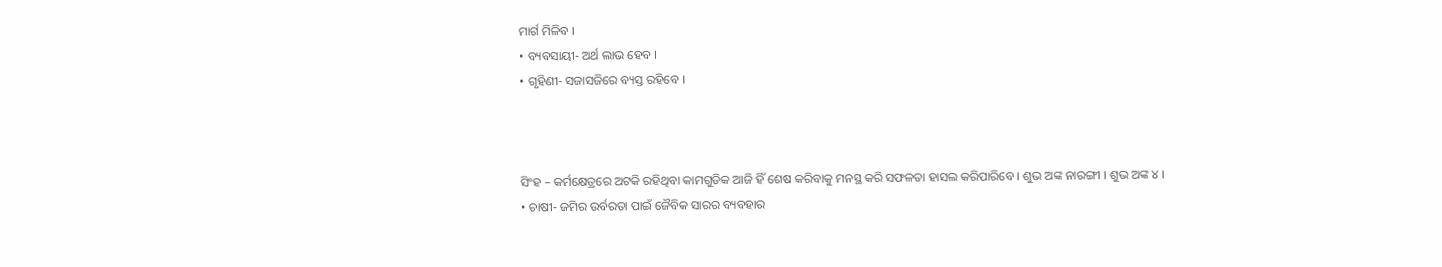ମାର୍ଗ ମିଳିବ ।
• ବ୍ୟବସାୟୀ- ଅର୍ଥ ଲାଭ ହେବ ।
• ଗୃହିଣୀ- ସଜାସଜିରେ ବ୍ୟସ୍ତ ରହିବେ ।



ସିଂହ – କର୍ମକ୍ଷେତ୍ରରେ ଅଟକି ରହିଥିବା କାମଗୁଡିକ ଆଜି ହିଁ ଶେଷ କରିବାକୁ ମନସ୍ଥ କରି ସଫଳତା ହାସଲ କରିପାରିବେ । ଶୁଭ ଅଙ୍କ ନାରଙ୍ଗୀ । ଶୁଭ ଅଙ୍କ ୪ ।
• ଚାଷୀ- ଜମିର ଉର୍ବରତା ପାଇଁ ଜୈବିକ ସାରର ବ୍ୟବହାର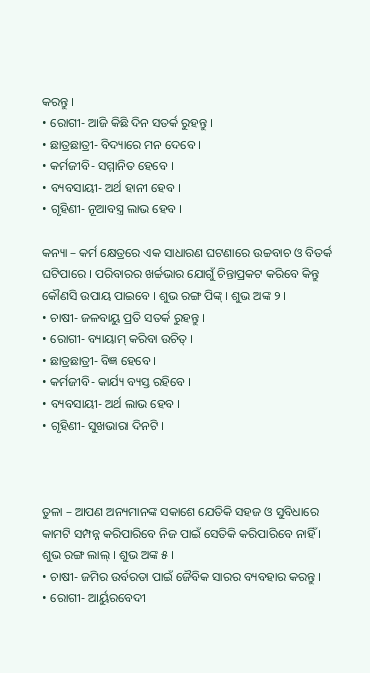କରନ୍ତୁ ।
• ରୋଗୀ- ଆଜି କିଛି ଦିନ ସତର୍କ ରୁହନ୍ତୁ ।
• ଛାତ୍ରଛାତ୍ରୀ- ବିଦ୍ୟାରେ ମନ ଦେବେ ।
• କର୍ମଜୀବି- ସମ୍ମାନିତ ହେବେ ।
• ବ୍ୟବସାୟୀ- ଅର୍ଥ ହାନୀ ହେବ ।
• ଗୃହିଣୀ- ନୂଆବସ୍ତ୍ର ଲାଭ ହେବ ।

କନ୍ୟା – କର୍ମ କ୍ଷେତ୍ରରେ ଏକ ସାଧାରଣ ଘଟଣାରେ ଉଚ୍ଚବାଚ ଓ ବିତର୍କ ଘଟିପାରେ । ପରିବାରର ଖର୍ଚ୍ଚଭାର ଯୋଗୁଁ ଚିନ୍ତାପ୍ରକଟ କରିବେ କିନ୍ତୁ କୌଣସି ଉପାୟ ପାଇବେ । ଶୁଭ ରଙ୍ଗ ପିଙ୍କ୍ । ଶୁଭ ଅଙ୍କ ୨ ।
• ଚାଷୀ- ଜଳବାୟୁ ପ୍ରତି ସତର୍କ ରୁହନ୍ତୁ ।
• ରୋଗୀ- ବ୍ୟାୟାମ୍ କରିବା ଉଚିତ୍ ।
• ଛାତ୍ରଛାତ୍ରୀ- ବିଜ୍ଞ ହେବେ ।
• କର୍ମଜୀବି- କାର୍ଯ୍ୟ ବ୍ୟସ୍ତ ରହିବେ ।
• ବ୍ୟବସାୟୀ- ଅର୍ଥ ଲାଭ ହେବ ।
• ଗୃହିଣୀ- ସୁଖଭାରା ଦିନଟି ।



ତୁଳା – ଆପଣ ଅନ୍ୟମାନଙ୍କ ସକାଶେ ଯେତିକି ସହଜ ଓ ସୁବିଧାରେ କାମଟି ସମ୍ପନ୍ନ କରିପାରିବେ ନିଜ ପାଇଁ ସେତିକି କରିପାରିବେ ନାହିଁ । ଶୁଭ ରଙ୍ଗ ଲାଲ୍ । ଶୁଭ ଅଙ୍କ ୫ ।
• ଚାଷୀ- ଜମିର ଉର୍ବରତା ପାଇଁ ଜୈବିକ ସାରର ବ୍ୟବହାର କରନ୍ତୁ ।
• ରୋଗୀ- ଆର୍ୟୁରବେଦୀ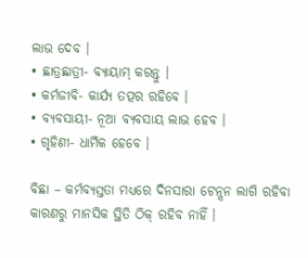ଲାଭ ଦେବ ।
• ଛାତ୍ରଛାତ୍ରୀ- ବ୍ୟାୟାମ୍ କରନ୍ତୁ ।
• କର୍ମଜୀବି- କାର୍ଯ୍ୟ ତତ୍ପର ରହିବେ ।
• ବ୍ୟବସାୟୀ- ନୂଆ ବ୍ୟବସାୟ ଲାଭ ହେବ ।
• ଗୃହିଣୀ- ଧାର୍ମିକ ହେବେ ।

ବିଛା – କର୍ମବ୍ୟସ୍ତତା ମଧ୍ୟରେ ଦିନସାରା ଟେନ୍ସନ ଲାଗି ରହିବା କାରଣରୁ ମାନସିକ ସ୍ଥିତି ଠିକ୍ ରହିବ ନାହିଁ ।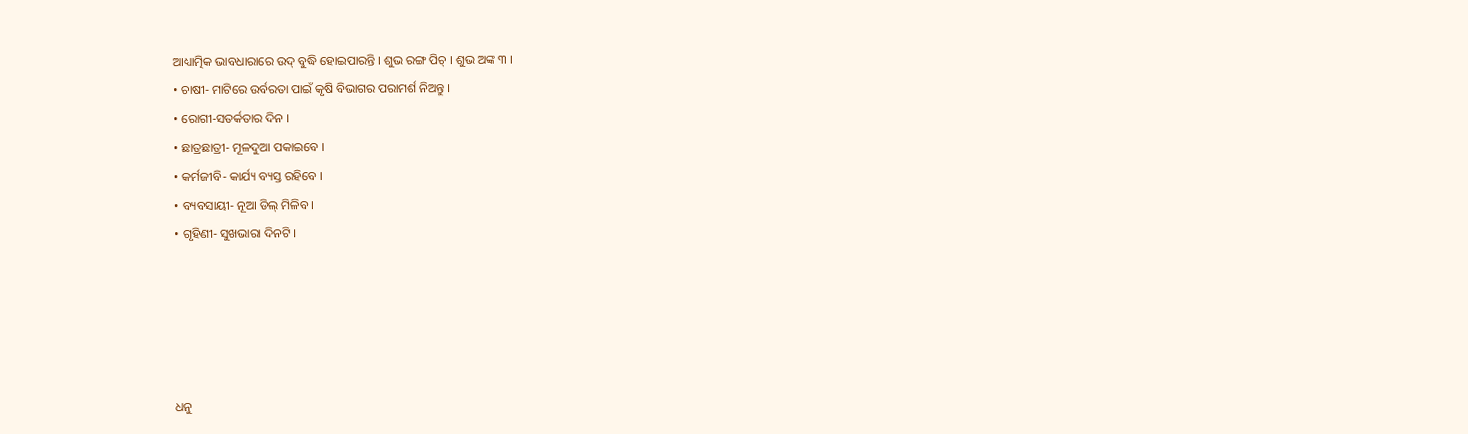ଆଧ୍ୟାତ୍ମିକ ଭାବଧାରାରେ ଉଦ୍ ବୁଦ୍ଧି ହୋଇପାରନ୍ତି । ଶୁଭ ରଙ୍ଗ ପିଚ୍ । ଶୁଭ ଅଙ୍କ ୩ ।
• ଚାଷୀ- ମାଟିରେ ଉର୍ବରତା ପାଇଁ କୃଷି ବିଭାଗର ପରାମର୍ଶ ନିଅନ୍ତୁ ।
• ରୋଗୀ-ସତର୍କତାର ଦିନ ।
• ଛାତ୍ରଛାତ୍ରୀ- ମୂଳଦୁଆ ପକାଇବେ ।
• କର୍ମଜୀବି- କାର୍ଯ୍ୟ ବ୍ୟସ୍ତ ରହିବେ ।
• ବ୍ୟବସାୟୀ- ନୂଆ ଡିଲ୍ ମିଳିବ ।
• ଗୃହିଣୀ- ସୁଖଭାରା ଦିନଟି ।





ଧନୁ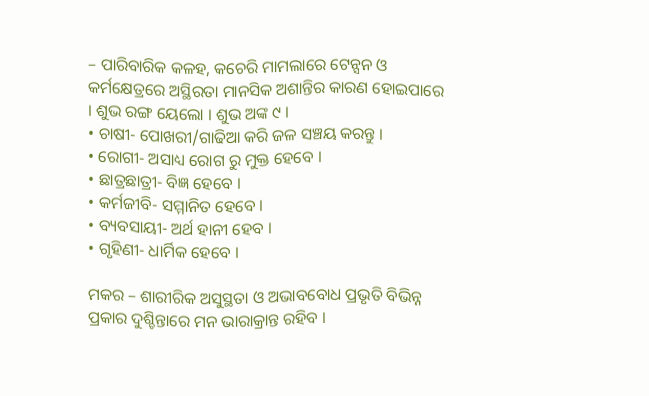– ପାରିବାରିକ କଳହ, କଚେରି ମାମଲାରେ ଟେନ୍ସନ ଓ କର୍ମକ୍ଷେତ୍ରରେ ଅସ୍ଥିରତା ମାନସିକ ଅଶାନ୍ତିର କାରଣ ହୋଇପାରେ । ଶୁଭ ରଙ୍ଗ ୟେଲୋ । ଶୁଭ ଅଙ୍କ ୯ ।
• ଚାଷୀ- ପୋଖରୀ/ଗାଢିଆ କରି ଜଳ ସଞ୍ଚୟ କରନ୍ତୁ ।
• ରୋଗୀ- ଅସାଧ୍ୟ ରୋଗ ରୁ ମୁକ୍ତ ହେବେ ।
• ଛାତ୍ରଛାତ୍ରୀ- ବିଜ୍ଞ ହେବେ ।
• କର୍ମଜୀବି- ସମ୍ମାନିତ ହେବେ ।
• ବ୍ୟବସାୟୀ- ଅର୍ଥ ହାନୀ ହେବ ।
• ଗୃହିଣୀ- ଧାର୍ମିକ ହେବେ ।

ମକର – ଶାରୀରିକ ଅସୁସ୍ଥତା ଓ ଅଭାବବୋଧ ପ୍ରଭୃତି ବିଭିନ୍ନ ପ୍ରକାର ଦୁଶ୍ଚିନ୍ତାରେ ମନ ଭାରାକ୍ରାନ୍ତ ରହିବ ।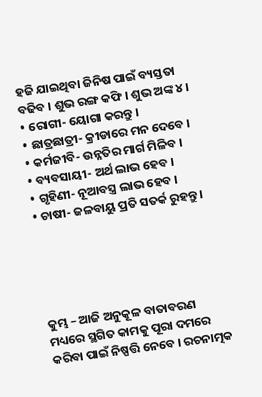ହଜି ଯାଇଥିବା ଜିନିଷ ପାଇଁ ବ୍ୟସ୍ତତା ବଢିବ । ଶୁଭ ରଙ୍ଗ କଫି । ଶୁଭ ଅଙ୍କ ୪ ।
• ରୋଗୀ- ୟୋଗା କରନ୍ତୁ ।
• ଛାତ୍ରଛାତ୍ରୀ- କ୍ରୀଡାରେ ମନ ଦେବେ ।
• କର୍ମଜୀବି- ଉନ୍ନତିର ମାର୍ଗ ମିଳିବ ।
• ବ୍ୟବସାୟୀ- ଅର୍ଥ ଲାଭ ହେବ ।
• ଗୃହିଣୀ- ନୂଆବସ୍ତ୍ର ଲାଭ ହେବ ।
• ଚାଷୀ- ଜଳବାୟୁ ପ୍ରତି ସତର୍କ ରୁହନ୍ତୁ ।





କୁମ୍ଭ – ଆଜି ଅନୁକୂଳ ବାତାବରଣ ମଧ୍ୟରେ ସ୍ଥଗିତ କାମକୁ ପୂରା ଦମରେ କରିବା ପାଇଁ ନିଷ୍ପତ୍ତି ନେବେ । ରଚନାତ୍ମକ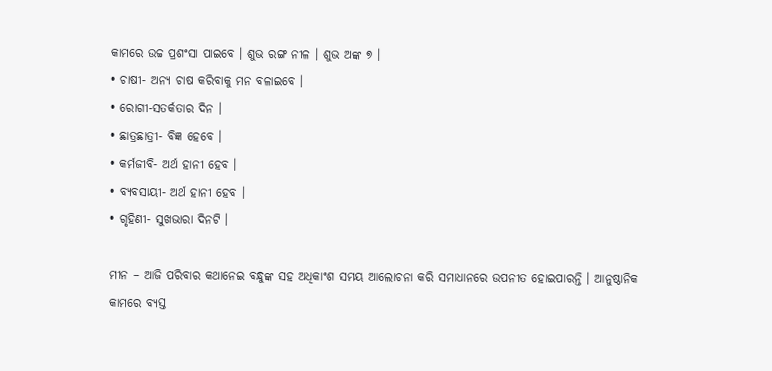କାମରେ ଉଚ୍ଚ ପ୍ରଶଂସା ପାଇବେ । ଶୁଭ ରଙ୍ଗ ନୀଳ । ଶୁଭ ଅଙ୍କ ୭ ।
• ଚାଷୀ- ଅନ୍ୟ ଚାଷ କରିବାକୁ ମନ ବଳାଇବେ ।
• ରୋଗୀ-ସତର୍କତାର ଦିନ ।
• ଛାତ୍ରଛାତ୍ରୀ- ବିଜ୍ଞ ହେବେ ।
• କର୍ମଜୀବି- ଅର୍ଥ ହାନୀ ହେବ ।
• ବ୍ୟବସାୟୀ- ଅର୍ଥ ହାନୀ ହେବ ।
• ଗୃହିଣୀ- ସୁଖଭାରା ଦିନଟି ।

ମୀନ – ଆଜି ପରିବାର କଥାନେଇ ବନ୍ଧୁଙ୍କ ସହ ଅଧିକାଂଶ ସମୟ ଆଲୋଚନା କରି ସମାଧାନରେ ଉପନୀତ ହୋଇପାରନ୍ତି । ଆନୁଷ୍ଠାନିକ କାମରେ ବ୍ୟସ୍ତ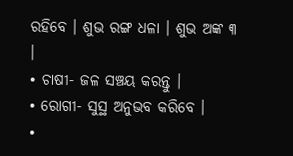ରହିବେ । ଶୁଭ ରଙ୍ଗ ଧଳା । ଶୁଭ ଅଙ୍କ ୩ ।
• ଚାଷୀ- ଜଳ ସଞ୍ଚୟ କରନ୍ତୁ ।
• ରୋଗୀ- ସୁସ୍ଥ ଅନୁଭବ କରିବେ ।
•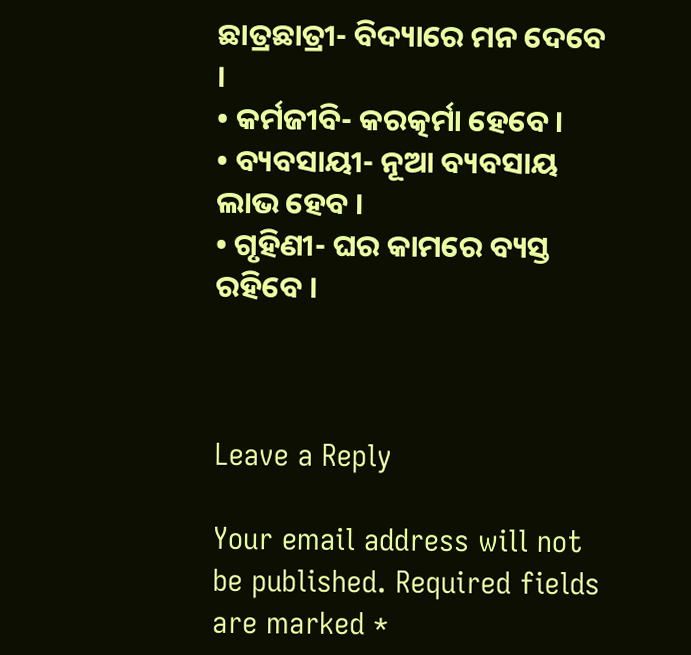ଛାତ୍ରଛାତ୍ରୀ- ବିଦ୍ୟାରେ ମନ ଦେବେ ।
• କର୍ମଜୀବି- କରତ୍କର୍ମା ହେବେ ।
• ବ୍ୟବସାୟୀ- ନୂଆ ବ୍ୟବସାୟ ଲାଭ ହେବ ।
• ଗୃହିଣୀ- ଘର କାମରେ ବ୍ୟସ୍ତ ରହିବେ ।



Leave a Reply

Your email address will not be published. Required fields are marked *